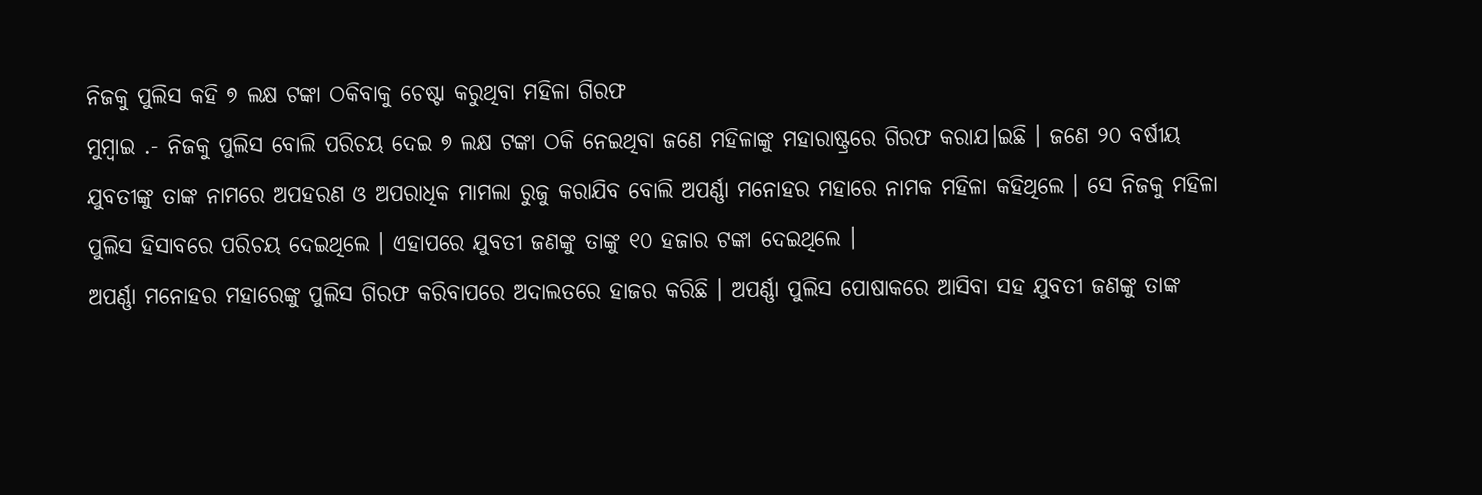ନିଜକୁ ପୁଲିସ କହି ୭ ଲକ୍ଷ ଟଙ୍କା ଠକିବାକୁ ଚେଷ୍ଟା କରୁଥିବା ମହିଳା ଗିରଫ
ମୁମ୍ବାଇ .- ନିଜକୁ ପୁଲିସ ବୋଲି ପରିଚୟ ଦେଇ ୭ ଲକ୍ଷ ଟଙ୍କା ଠକି ନେଇଥିବା ଜଣେ ମହିଳାଙ୍କୁ ମହାରାଷ୍ଟ୍ରରେ ଗିରଫ କରାଯ।ଇଛି । ଜଣେ ୨୦ ବର୍ଷୀୟ ଯୁବତୀଙ୍କୁ ତାଙ୍କ ନାମରେ ଅପହରଣ ଓ ଅପରାଧିକ ମାମଲା ରୁଜୁ କରାଯିବ ବୋଲି ଅପର୍ଣ୍ଣା ମନୋହର ମହାରେ ନାମକ ମହିଳା କହିଥିଲେ । ସେ ନିଜକୁ ମହିଳା ପୁଲିସ ହିସାବରେ ପରିଚୟ ଦେଇଥିଲେ । ଏହାପରେ ଯୁବତୀ ଜଣଙ୍କୁ ତାଙ୍କୁ ୧୦ ହଜାର ଟଙ୍କା ଦେଇଥିଲେ ।
ଅପର୍ଣ୍ଣା ମନୋହର ମହାରେଙ୍କୁ ପୁଲିସ ଗିରଫ କରିବାପରେ ଅଦାଲତରେ ହାଜର କରିଛି । ଅପର୍ଣ୍ଣା ପୁଲିସ ପୋଷାକରେ ଆସିବା ସହ ଯୁବତୀ ଜଣଙ୍କୁ ତାଙ୍କ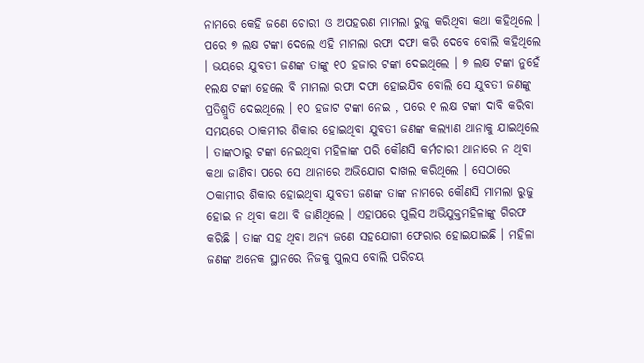ନାମରେ କେହି ଜଣେ ଚୋରୀ ଓ ଅପହରଣ ମାମଲା ରୁଜୁ କରିଥିବା କଥା କହିଥିଲେ । ପରେ ୭ ଲକ୍ଷ ଟଙ୍କା ଦେଲେ ଏହି ମାମଲା ରଫା ଦଫା କରି ଦେବେ ବୋଲି କହିଥିଲେ । ଭୟରେ ଯୁବତୀ ଜଣଙ୍କ ତାଙ୍କୁ ୧୦ ହଜାର ଟଙ୍କା ଦେଇଥିଲେ । ୭ ଲକ୍ଷ ଟଙ୍କା ନୁହେଁ ୧ଲକ୍ଷ ଟଙ୍କା ହେଲେ ବି ମାମଲା ରଫା ଦଫା ହୋଇଯିବ ବୋଲି ସେ ଯୁବତୀ ଜଣଙ୍କୁ ପ୍ରତିଶ୍ରୁତି ଦେଇଥିଲେ । ୧୦ ହଜାଟ ଟଙ୍କା ନେଇ , ପରେ ୧ ଲକ୍ଷ ଟଙ୍କା ଦାବି କରିବା ସମୟରେ ଠାକମୀର ଶିକାର ହୋଇଥିବା ଯୁବତୀ ଜଣଙ୍କ କଲ୍ୟାଣ ଥାନାକୁ ଯାଇଥିଲେ । ତାଙ୍କଠାରୁ ଟଙ୍କା ନେଇଥିବା ମହିଳାଙ୍କ ପରି କୌଣସି କର୍ମଚାରୀ ଥାନାରେ ନ ଥିବା କଥା ଜାଣିବା ପରେ ସେ ଥାନାରେ ଅଭିଯୋଗ ଦାଖଲ କରିଥିଲେ । ସେଠାରେ ଠକାମୀର ଶିକାର ହୋଇଥିବା ଯୁବତୀ ଜଣଙ୍କ ତାଙ୍କ ନାମରେ କୌଣସି ମାମଲା ରୁଜୁ ହୋଇ ନ ଥିବା କଥା ବି ଜାଣିଥିଲେ । ଏହାପରେ ପୁଲିସ ଅଭିଯୁକ୍ତମହିଳାଙ୍କୁ ଗିରଫ କରିଛି । ତାଙ୍କ ସହ ଥିବା ଅନ୍ୟ ଜଣେ ସହଯୋଗୀ ଫେରାର ହୋଇଯାଇଛି । ମହିଳା ଜଣଙ୍କ ଅନେକ ସ୍ଥାନରେ ନିଜକୁ ପୁଲସ ବୋଲି ପରିଚୟ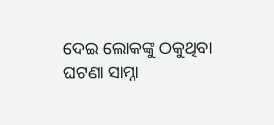ଦେଇ ଲୋକଙ୍କୁ ଠକୁଥିବା ଘଟଣା ସାମ୍ନା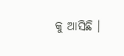କୁ ଆସିଛି ।